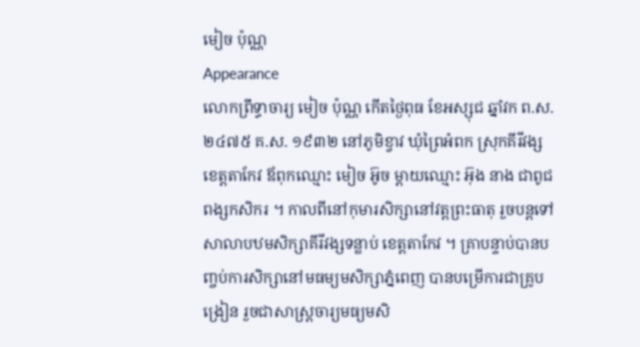មៀច ប៉ុណ្ណ
Appearance
លោកព្រឹទ្ធាចារ្យ មៀច ប៉ុណ្ណ កើតថ្ងៃពុធ ខែអស្សុជ ឆ្នាំវក ព.ស. ២៤៧៥ គ.ស. ១៩៣២ នៅភូមិខ្វាវ ឃុំព្រៃអំពក ស្រុកគីរីវង្ស ខេត្តតាកែវ ឪពុកឈ្មោះ មៀច អ៊ូច ម្ដាយឈ្មោះ អ៊ុង នាង ជាពូជពង្សកសិករ ។ កាលពីនៅកុមារសិក្សានៅវត្តព្រះធាតុ រួចបន្តទៅសាលាបឋមសិក្សាគីរីវង្សទន្លាប់ ខេត្តតាកែវ ។ គ្រាបន្ទាប់បានបញ្ចប់ការសិក្សានៅមធម្យមសិក្សាភ្នំពេញ បានបម្រើការជាគ្រូបង្រៀន រួចជាសាស្រ្តចារ្យមធ្យមសិ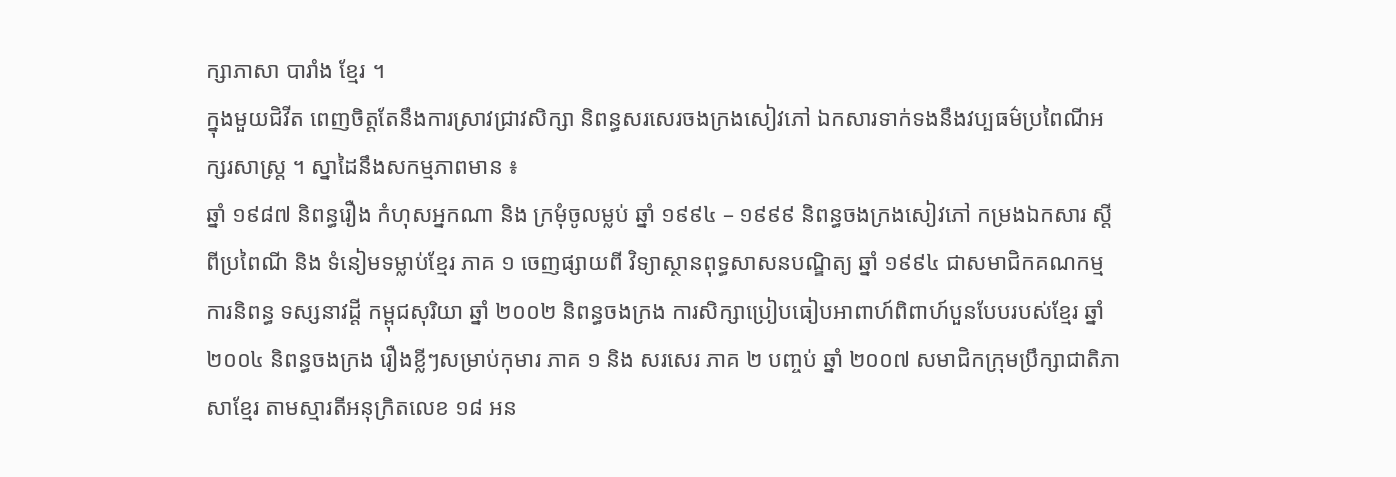ក្សាភាសា បារាំង ខ្មែរ ។
ក្នុងមួយជិវីត ពេញចិត្តតែនឹងការស្រាវជ្រាវសិក្សា និពន្ធសរសេរចងក្រងសៀវភៅ ឯកសារទាក់ទងនឹងវប្បធម៌ប្រពៃណីអក្សរសាស្រ្ត ។ ស្នាដៃនឹងសកម្មភាពមាន ៖
ឆ្នាំ ១៩៨៧ និពន្ធរឿង កំហុសអ្នកណា និង ក្រមុំចូលម្លប់ ឆ្នាំ ១៩៩៤ – ១៩៩៩ និពន្ធចងក្រងសៀវភៅ កម្រងឯកសារ ស្តីពីប្រពៃណី និង ទំនៀមទម្លាប់ខ្មែរ ភាគ ១ ចេញផ្សាយពី វិទ្យាស្ថានពុទ្ធសាសនបណ្ឌិត្យ ឆ្នាំ ១៩៩៤ ជាសមាជិកគណកម្មការនិពន្ធ ទស្សនាវដ្ដី កម្ពុជសុរិយា ឆ្នាំ ២០០២ និពន្ធចងក្រង ការសិក្សាប្រៀបធៀបអាពាហ៍ពិពាហ៍បួនបែបរបស់ខ្មែរ ឆ្នាំ ២០០៤ និពន្ធចងក្រង រឿងខ្លីៗសម្រាប់កុមារ ភាគ ១ និង សរសេរ ភាគ ២ បញ្ចប់ ឆ្នាំ ២០០៧ សមាជិកក្រុមប្រឹក្សាជាតិភាសាខ្មែរ តាមស្មារតីអនុក្រិតលេខ ១៨ អន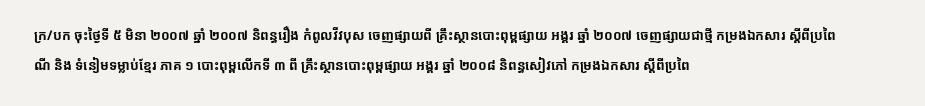ក្រ/បក ចុះថ្ងៃទី ៥ មិនា ២០០៧ ឆ្នាំ ២០០៧ និពន្ធរឿង កំពូលវីវបុស ចេញផ្សាយពី គ្រឹះស្ថានបោះពុម្ពផ្សាយ អង្គរ ឆ្នាំ ២០០៧ ចេញផ្សាយជាថ្មី កម្រងឯកសារ ស្តីពីប្រពៃណី និង ទំនៀមទម្លាប់ខ្មែរ ភាគ ១ បោះពុម្ពលើកទី ៣ ពី គ្រឹះស្ថានបោះពុម្ពផ្សាយ អង្គរ ឆ្នាំ ២០០៨ និពន្ធសៀវភៅ កម្រងឯកសារ ស្តីពីប្រពៃ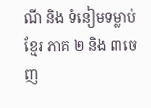ណី និង ទំនៀមទម្លាប់ខ្មែរ ភាគ ២ និង ៣ចេញ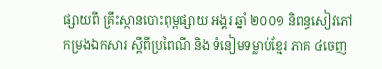ផ្សាយពី គ្រឹះស្ថានបោះពុម្ពផ្សាយ អង្គរ ឆ្នាំ ២០០១ និពន្ធសៀវភៅ កម្រងឯកសារ ស្តីពីប្រពៃណី និង ទំនៀមទម្លាប់ខ្មែរ ភាគ ៤ចេញ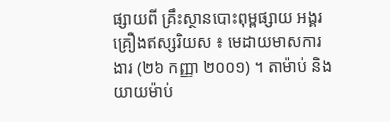ផ្សាយពី គ្រឹះស្ថានបោះពុម្ពផ្សាយ អង្គរ
គ្រឿងឥស្សរិយស ៖ មេដាយមាសការងារ (២៦ កញ្ញា ២០០១) ។ តាម៉ាប់ និងយាយម៉ាប់